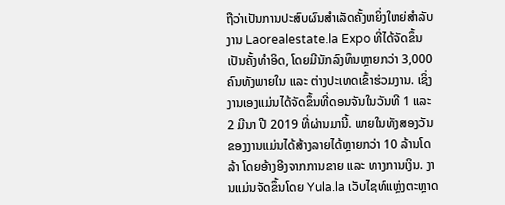ຖືວ່າເປັນການປະສົບຜົນສຳເລັດຄັ້ງຫຍິ່ງໃຫຍ່ສຳລັບງານ Laorealestate.la Expo ທີ່ໄດ້ຈັດຂຶ້ນເປັນຄັ້ງທຳອິດ, ໂດຍມີນັກລົງທຶນຫຼາຍກວ່າ 3,000 ຄົນທັງພາຍໃນ ແລະ ຕ່າງປະເທດເຂົ້າຮ່ວມງານ. ເຊິ່ງງານເອງແມ່ນໄດ້ຈັດຂຶ້ນທີ່ດອນຈັນໃນວັນທີ 1 ແລະ 2 ມີນາ ປີ 2019 ທີ່ຜ່ານມານີ້. ພາຍໃນທັງສອງວັນຂອງງານແມ່ນໄດ້ສ້າງລາຍໄດ້ຫຼາຍກວ່າ 10 ລ້ານໂດລ້າ ໂດຍອ້າງອີງຈາກການຂາຍ ແລະ ທາງການເງິນ. ງານແມ່ນຈັດຂຶ້ນໂດຍ Yula.la ເວັບໄຊທ໌ແຫຼ່ງຕະຫຼາດ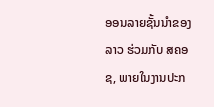ອອນລາຍຊັ້ນນຳຂອງລາວ ຮ່ວມກັບ ສຄອຊ, ພາຍໃນງານປະກ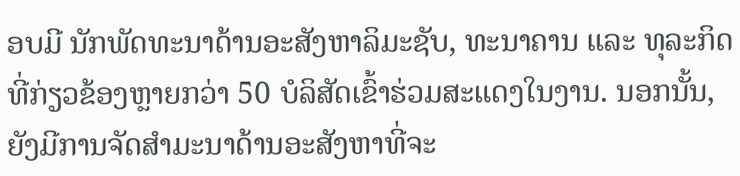ອບມີ ນັກພັດທະນາດ້ານອະສັງຫາລິມະຊັບ, ທະນາຄານ ແລະ ທຸລະກິດທີ່ກ່ຽວຂ້ອງຫຼາຍກວ່າ 50 ບໍລິສັດເຂົ້າຮ່ວມສະແດງໃນງານ. ນອກນັ້ນ, ຍັງມີການຈັດສຳມະນາດ້ານອະສັງຫາທີ່ຈະ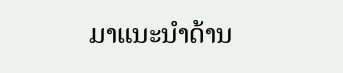ມາແນະນຳດ້ານ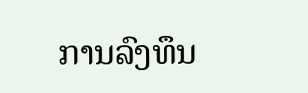ການລົງທຶນ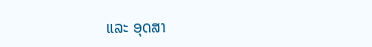ແລະ ອຸດສາ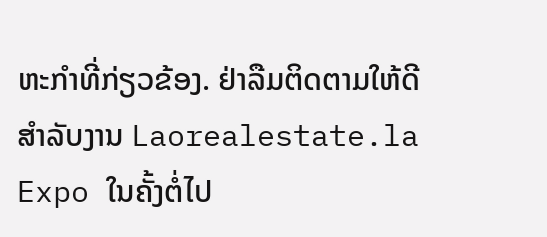ຫະກຳທີ່ກ່ຽວຂ້ອງ. ຢ່າລືມຕິດຕາມໃຫ້ດີສຳລັບງານ Laorealestate.la Expo ໃນຄັ້ງຕໍ່ໄປ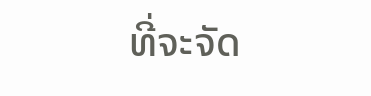ທີ່ຈະຈັດ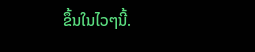ຂຶ້ນໃນໄວໆນີ້.